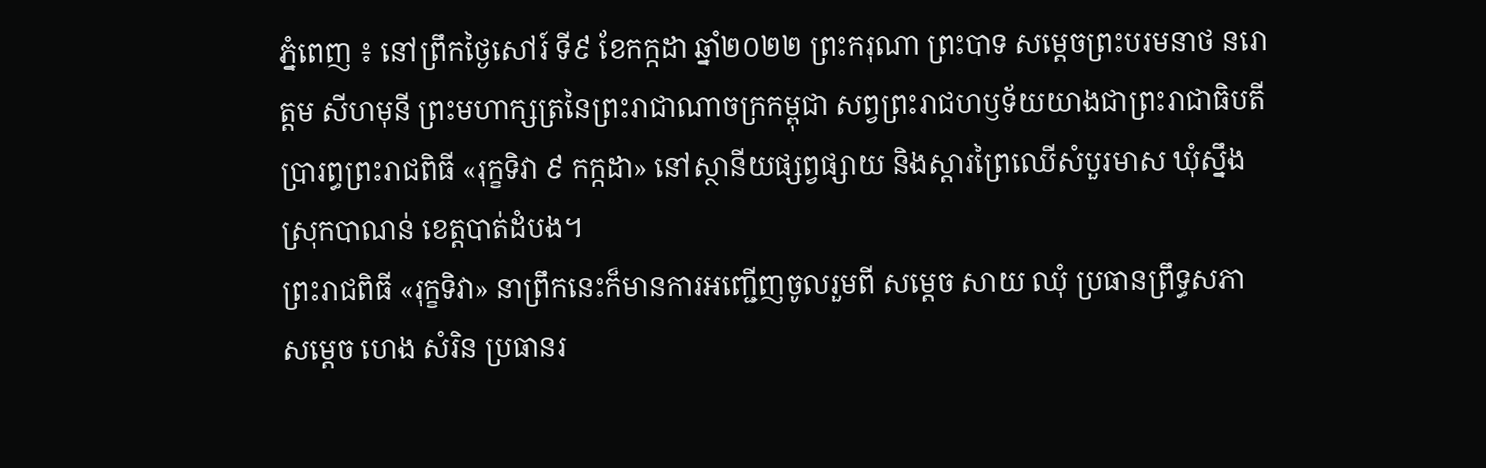ភ្នំពេញ ៖ នៅព្រឹកថ្ងៃសៅរ៍ ទី៩ ខែកក្កដា ឆ្នាំ២០២២ ព្រះករុណា ព្រះបាទ សម្តេចព្រះបរមនាថ នរោត្តម សីហមុនី ព្រះមហាក្សត្រនៃព្រះរាជាណាចក្រកម្ពុជា សព្វព្រះរាជហឫទ័យយាងជាព្រះរាជាធិបតីប្រារព្ធព្រះរាជពិធី «រុក្ខទិវា ៩ កក្កដា» នៅស្ថានីយផ្សព្វផ្សាយ និងស្តារព្រៃឈើសំបួរមាស ឃុំស្នឹង ស្រុកបាណន់ ខេត្តបាត់ដំបង។
ព្រះរាជពិធី «រុក្ខទិវា» នាព្រឹកនេះក៏មានការអញ្ជើញចូលរួមពី សម្តេច សាយ ឈុំ ប្រធានព្រឹទ្ធសភា សម្តេច ហេង សំរិន ប្រធានរ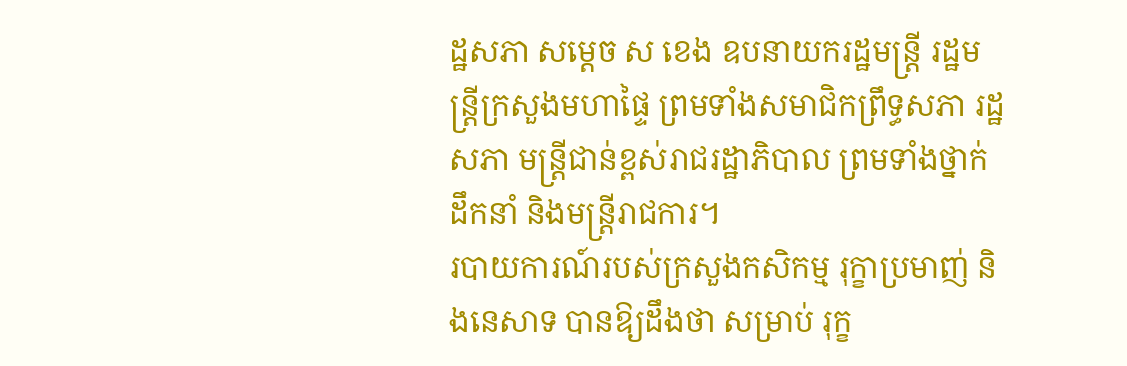ដ្ឋសភា សម្តេច ស ខេង ឧបនាយករដ្ឋមន្ត្រី រដ្ឋមន្ត្រីក្រសួងមហាផ្ទៃ ព្រមទាំងសមាជិកព្រឹទ្ធសភា រដ្ឋសភា មន្ត្រីជាន់ខ្ពស់រាជរដ្ឋាភិបាល ព្រមទាំងថ្នាក់ដឹកនាំ និងមន្ត្រីរាជការ។
របាយការណ៍របស់ក្រសួងកសិកម្ម រុក្ខាប្រមាញ់ និងនេសាទ បានឱ្យដឹងថា សម្រាប់ រុក្ខ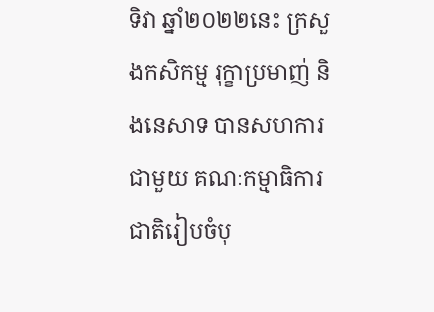ទិវា ឆ្នាំ២០២២នេះ ក្រសួងកសិកម្ម រុក្ខាប្រមាញ់ និងនេសាទ បានសហការជាមួយ គណៈកម្មាធិការជាតិរៀបចំបុ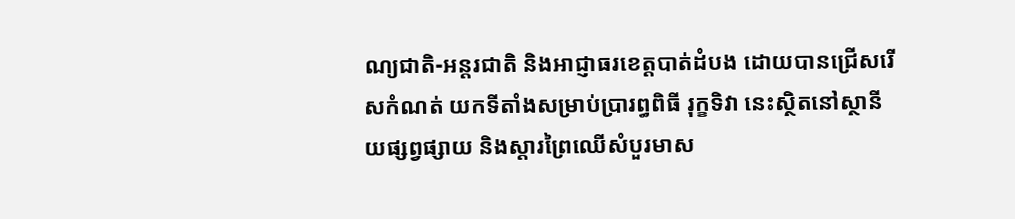ណ្យជាតិ-អន្តរជាតិ និងអាជ្ញាធរខេត្តបាត់ដំបង ដោយបានជ្រើសរើសកំណត់ យកទីតាំងសម្រាប់ប្រារព្ធពិធី រុក្ខទិវា នេះស្ថិតនៅស្ថានីយផ្សព្វផ្សាយ និងស្តារព្រៃឈើសំបួរមាស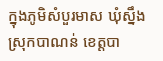ក្នុងភូមិសំបួរមាស ឃុំស្នឹង ស្រុកបាណន់ ខេត្តបា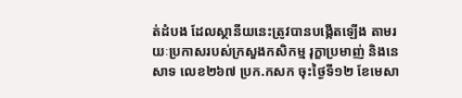ត់ដំបង ដែលស្ថានីយនេះត្រូវបានបង្កើតឡើង តាមរយៈប្រកាសរបស់ក្រសួងកសិកម្ម រុក្ខាប្រមាញ់ និងនេសាទ លេខ២៦៧ ប្រក.កសក ចុះថ្ងៃទី១២ ខែមេសា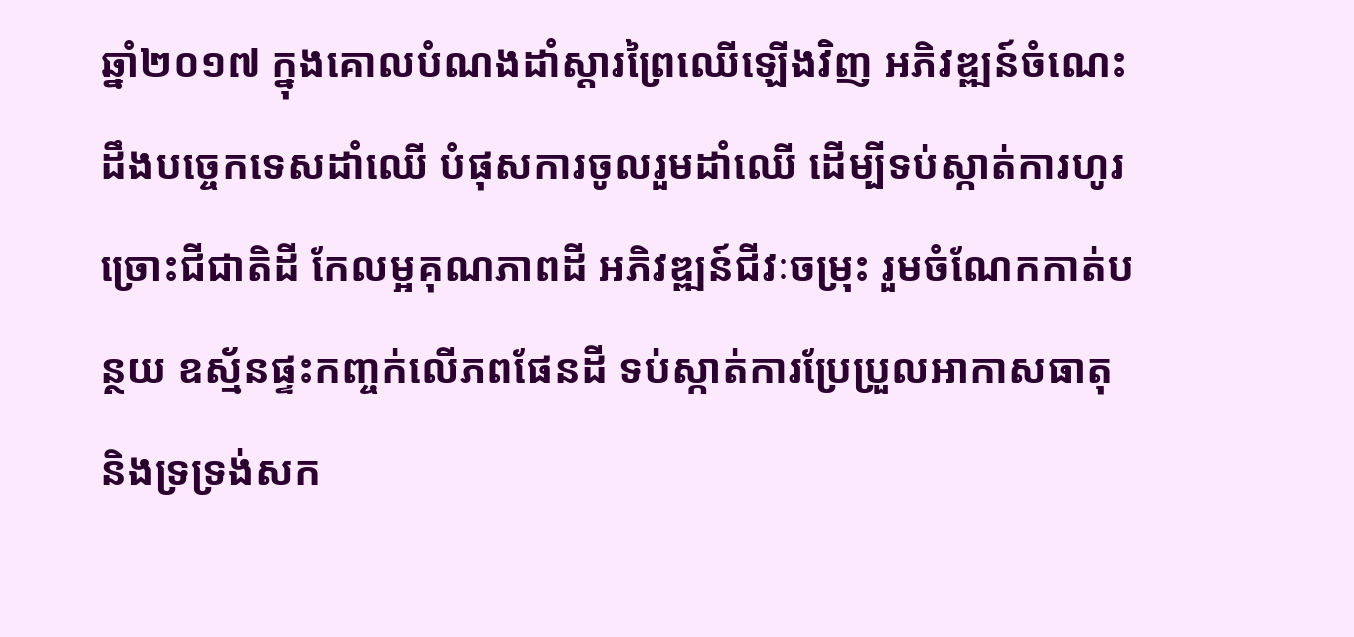ឆ្នាំ២០១៧ ក្នុងគោលបំណងដាំស្តារព្រៃឈើឡើងវិញ អភិវឌ្ឍន៍ចំណេះដឹងបច្ចេកទេសដាំឈើ បំផុសការចូលរួមដាំឈើ ដើម្បីទប់ស្កាត់ការហូរច្រោះជីជាតិដី កែលម្អគុណភាពដី អភិវឌ្ឍន៍ជីវៈចម្រុះ រួមចំណែកកាត់បន្ថយ ឧស្ម័នផ្ទះកញ្ចក់លើភពផែនដី ទប់ស្កាត់ការប្រែប្រួលអាកាសធាតុ និងទ្រទ្រង់សក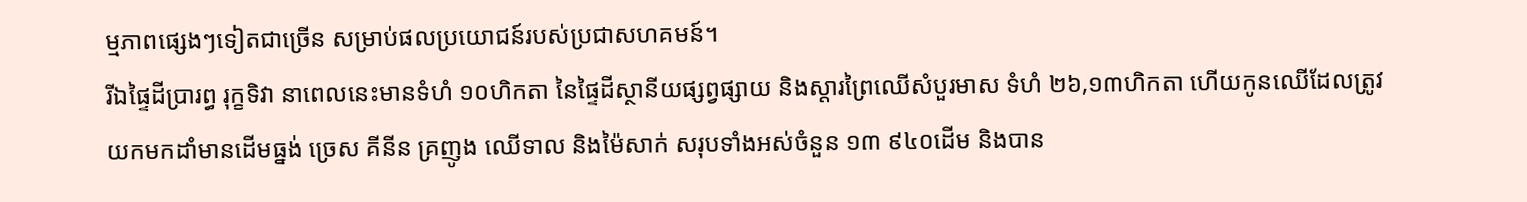ម្មភាពផ្សេងៗទៀតជាច្រើន សម្រាប់ផលប្រយោជន៍របស់ប្រជាសហគមន៍។
រីឯផ្ទៃដីប្រារព្ធ រុក្ខទិវា នាពេលនេះមានទំហំ ១០ហិកតា នៃផ្ទៃដីស្ថានីយផ្សព្វផ្សាយ និងស្តារព្រៃឈើសំបួរមាស ទំហំ ២៦,១៣ហិកតា ហើយកូនឈើដែលត្រូវ យកមកដាំមានដើមធ្នង់ ច្រេស គីនីន គ្រញូង ឈើទាល និងម៉ៃសាក់ សរុបទាំងអស់ចំនួន ១៣ ៩៤០ដើម និងបាន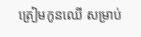ត្រៀមកូនឈើ សម្រាប់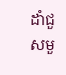ដាំជួសមួ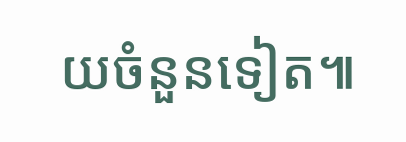យចំនួនទៀត៕